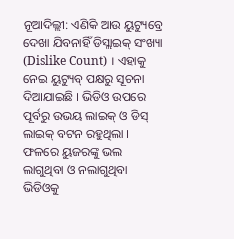ନୂଆଦିଲ୍ଲୀ: ଏଣିକି ଆଉ ୟୁଟ୍ୟୁବ୍ରେ ଦେଖା ଯିବନାହିଁ ଡିସ୍ଲାଇକ୍ ସଂଖ୍ୟା (Dislike Count) । ଏହାକୁ ନେଇ ୟୁଟ୍ୟୁବ୍ ପକ୍ଷରୁ ସୂଚନା ଦିଆଯାଇଛି । ଭିଡିଓ ଉପରେ ପୂର୍ବରୁ ଉଭୟ ଲାଇକ୍ ଓ ଡିସ୍ ଲାଇକ୍ ବଟନ ରହୁଥିଲା । ଫଳରେ ୟୁଜରଙ୍କୁ ଭଲ ଲାଗୁଥିବା ଓ ନଲାଗୁଥିବା ଭିଡିଓକୁ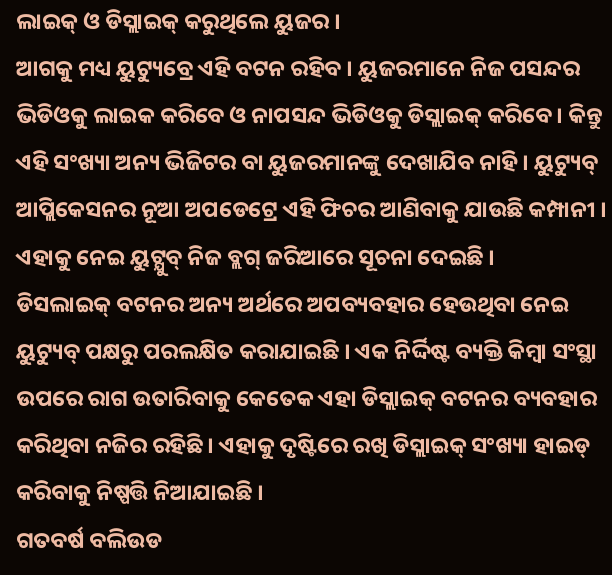ଲାଇକ୍ ଓ ଡିସ୍ଲାଇକ୍ କରୁଥିଲେ ୟୁଜର ।
ଆଗକୁ ମଧ୍ୟ ୟୁଟ୍ୟୁବ୍ରେ ଏହି ବଟନ ରହିବ । ୟୁଜରମାନେ ନିଜ ପସନ୍ଦର ଭିଡିଓକୁ ଲାଇକ କରିବେ ଓ ନାପସନ୍ଦ ଭିଡିଓକୁ ଡିସ୍ଲାଇକ୍ କରିବେ । କିନ୍ତୁ ଏହି ସଂଖ୍ୟା ଅନ୍ୟ ଭିଜିଟର ବା ୟୁଜରମାନଙ୍କୁ ଦେଖାଯିବ ନାହି । ୟୁଟ୍ୟୁବ୍ ଆପ୍ଲିକେସନର ନୂଆ ଅପଡେଟ୍ରେ ଏହି ଫିଚର ଆଣିବାକୁ ଯାଉଛି କମ୍ପାନୀ । ଏହାକୁ ନେଇ ୟୁଟ୍ଯୁବ୍ ନିଜ ବ୍ଲଗ୍ ଜରିଆରେ ସୂଚନା ଦେଇଛି ।
ଡିସଲାଇକ୍ ବଟନର ଅନ୍ୟ ଅର୍ଥରେ ଅପବ୍ୟବହାର ହେଉଥିବା ନେଇ ୟୁଟ୍ୟୁବ୍ ପକ୍ଷରୁ ପରଲକ୍ଷିତ କରାଯାଇଛି । ଏକ ନିର୍ଦ୍ଦିଷ୍ଟ ବ୍ୟକ୍ତି କିମ୍ବା ସଂସ୍ଥା ଉପରେ ରାଗ ଉତାରିବାକୁ କେତେକ ଏହା ଡିସ୍ଲାଇକ୍ ବଟନର ବ୍ୟବହାର କରିଥିବା ନଜିର ରହିଛି । ଏହାକୁ ଦୃଷ୍ଟିରେ ରଖି ଡିସ୍ଲାଇକ୍ ସଂଖ୍ୟା ହାଇଡ୍ କରିବାକୁ ନିଷ୍ପତ୍ତି ନିଆଯାଇଛି ।
ଗତବର୍ଷ ବଲିଉଡ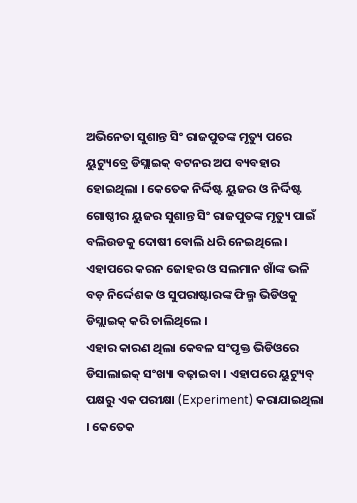ଅଭିନେତା ସୁଶାନ୍ତ ସିଂ ରାଜପୁତଙ୍କ ମୃତ୍ୟୁ ପରେ ୟୁଟ୍ୟୁବ୍ରେ ଡିସ୍ଲାଇକ୍ ବଟନର ଅପ ବ୍ୟବହାର ହୋଇଥିଲା । କେତେକ ନିର୍ଦ୍ଦିଷ୍ଟ ୟୁଜର ଓ ନିର୍ଦ୍ଦିଷ୍ଟ ଗୋଷ୍ଠୀର ୟୁଜର ସୁଶାନ୍ତ ସିଂ ରାଜପୁତଙ୍କ ମୃତ୍ୟୁ ପାଇଁ ବଲିଉଡକୁ ଦୋଷୀ ବୋଲି ଧରି ନେଇଥିଲେ । ଏହାପରେ କରନ ଜୋହର ଓ ସଲମାନ ଖାଁଙ୍କ ଭଳି ବଡ଼ ନିର୍ଦ୍ଦେଶକ ଓ ସୁପରାଷ୍ଟାରଙ୍କ ଫିଲ୍ମ ଭିଡିଓକୁ ଡିସ୍ଲାଇକ୍ କରି ଚାଲିଥିଲେ ।
ଏହାର କାରଣ ଥିଲା କେବଳ ସଂପୃକ୍ତ ଭିଡିଓରେ ଡିସାଲାଇକ୍ ସଂଖ୍ୟା ବଢ଼ାଇବା । ଏହାପରେ ୟୁଟ୍ୟୁବ୍ ପକ୍ଷରୁ ଏକ ପରୀକ୍ଷା (Experiment) କରାଯାଇଥିଲା । କେତେକ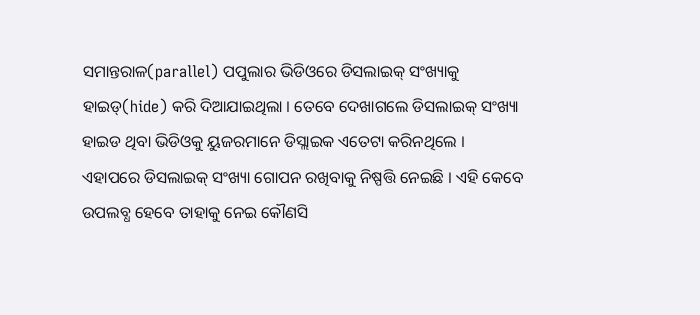ସମାନ୍ତରାଳ(parallel) ପପୁଲାର ଭିଡିଓରେ ଡିସଲାଇକ୍ ସଂଖ୍ୟାକୁ ହାଇଡ୍(hide) କରି ଦିଆଯାଇଥିଲା । ତେବେ ଦେଖାଗଲେ ଡିସଲାଇକ୍ ସଂଖ୍ୟା ହାଇଡ ଥିବା ଭିଡିଓକୁ ୟୁଜରମାନେ ଡିସ୍ଲାଇକ ଏତେଟା କରିନଥିଲେ ।
ଏହାପରେ ଡିସଲାଇକ୍ ସଂଖ୍ୟା ଗୋପନ ରଖିବାକୁ ନିଷ୍ପତ୍ତି ନେଇଛି । ଏହି କେବେ ଉପଲବ୍ଧ ହେବେ ତାହାକୁ ନେଇ କୌଣସି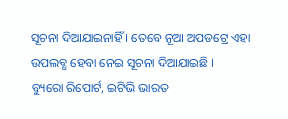ସୂଚନା ଦିଆଯାଇନାହିଁ । ତେବେ ନୂଆ ଅପଡଟ୍ରେ ଏହା ଉପଲବ୍ଧ ହେବା ନେଇ ସୂଚନା ଦିଆଯାଇଛି ।
ବ୍ୟୁରୋ ରିପୋର୍ଟ, ଇଟିଭି ଭାରତ